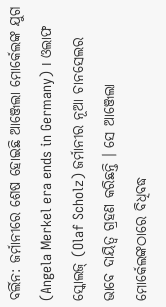ବର୍ଲିନ: ଜର୍ମାନୀରେ ଶେଷ ହୋଇଛି ଆଞ୍ଜେଲା ମୋର୍କେଲଙ୍କ ଯୁଗ (Angela Merkel era ends in Germany) । ଓଲାଫ ସ୍କୋଲଜ୍ (Olaf Scholz) ଜର୍ମାନୀର ନୂଆ ଚାନସେଲର ଭାବେ ଦାୟିତ୍ବ ଗ୍ରହଣ କରିଛନ୍ତି । ସେ ଆଞ୍ଜେଲା ମୋର୍କେଲଙ୍କଠାରେ ବିଧିବଦ୍ଧ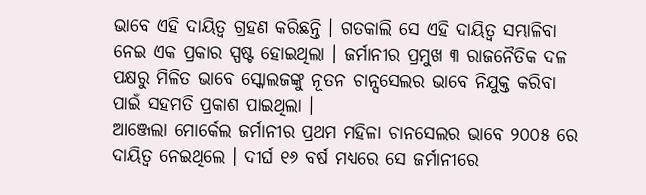ଭାବେ ଏହି ଦାୟିତ୍ବ ଗ୍ରହଣ କରିଛନ୍ତି । ଗତକାଲି ସେ ଏହି ଦାୟିତ୍ବ ସମ୍ଭାଳିବା ନେଇ ଏକ ପ୍ରକାର ସ୍ପଷ୍ଟ ହୋଇଥିଲା । ଜର୍ମାନୀର ପ୍ରମୁଖ ୩ ରାଜନୈତିକ ଦଳ ପକ୍ଷରୁ ମିଳିତ ଭାବେ ସ୍କୋଲଜଙ୍କୁ ନୂତନ ଚାନ୍ସସେଲର ଭାବେ ନିଯୁକ୍ତ କରିବା ପାଇଁ ସହମତି ପ୍ରକାଶ ପାଇଥିଲା ।
ଆଞ୍ଜେଲା ମୋର୍କେଲ ଜର୍ମାନୀର ପ୍ରଥମ ମହିଳା ଚାନସେଲର ଭାବେ ୨୦୦୫ ରେ ଦାୟିତ୍ବ ନେଇଥିଲେ । ଦୀର୍ଘ ୧୬ ବର୍ଷ ମଧ୍ୟରେ ସେ ଜର୍ମାନୀରେ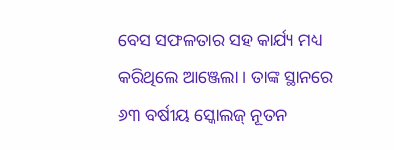ବେସ ସଫଳତାର ସହ କାର୍ଯ୍ୟ ମଧ୍ୟ କରିଥିଲେ ଆଞ୍ଜେଲା । ତାଙ୍କ ସ୍ଥାନରେ ୬୩ ବର୍ଷୀୟ ସ୍କୋଲଜ୍ ନୂତନ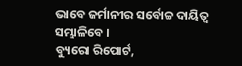ଭାବେ ଜର୍ମାନୀର ସର୍ବୋଚ୍ଚ ଦାୟିତ୍ବ ସମ୍ଭାଳିବେ ।
ବ୍ୟୁରୋ ରିପୋର୍ଟ,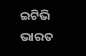ଇଟିଭି ଭାରତ